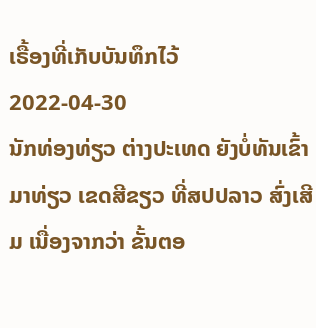ເຣື້ອງທີ່ເກັບບັນທຶກໄວ້
2022-04-30
ນັກທ່ອງທ່ຽວ ຕ່າງປະເທດ ຍັງບໍ່ທັນເຂົ້າມາທ່ຽວ ເຂດສີຂຽວ ທີ່ສປປລາວ ສົ່ງເສີມ ເນື່ອງຈາກວ່າ ຂັ້ນຕອ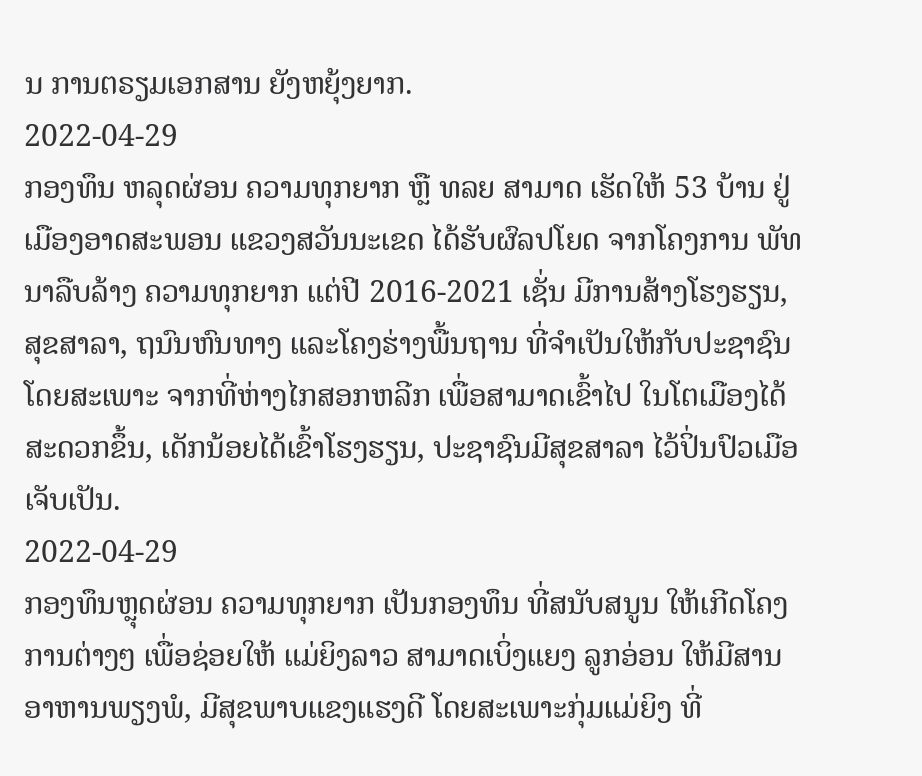ນ ການຕຣຽມເອກສານ ຍັງຫຍຸ້ງຍາກ.
2022-04-29
ກອງທຶນ ຫລຸດຜ່ອນ ຄວາມທຸກຍາກ ຫຼື ທລຍ ສາມາດ ເຮັດໃຫ້ 53 ບ້ານ ຢູ່ເມືອງອາດສະພອນ ແຂວງສວັນນະເຂດ ໄດ້ຮັບຜົລປໂຍດ ຈາກໂຄງການ ພັທນາລືບລ້າງ ຄວາມທຸກຍາກ ແຕ່ປີ 2016-2021 ເຊັ່ນ ມີການສ້າງໂຮງຮຽນ, ສຸຂສາລາ, ຖນົນຫົນທາງ ແລະໂຄງຮ່າງພື້ນຖານ ທີ່ຈຳເປັນໃຫ້ກັບປະຊາຊົນ ໂດຍສະເພາະ ຈາກທີ່ຫ່າງໄກສອກຫລີກ ເພື່ອສາມາດເຂົ້າໄປ ໃນໂຕເມືອງໄດ້ ສະດວກຂຶ້ນ, ເດັກນ້ອຍໄດ້ເຂົ້າໂຮງຮຽນ, ປະຊາຊົນມີສຸຂສາລາ ໄວ້ປິ່ນປົວເມືອເຈັບເປັນ.
2022-04-29
ກອງທຶນຫຼຸດຜ່ອນ ຄວາມທຸກຍາກ ເປັນກອງທຶນ ທີ່ສນັບສນູນ ໃຫ້ເກີດໂຄງການຕ່າງໆ ເພື່ອຊ່ອຍໃຫ້ ແມ່ຍິງລາວ ສາມາດເບິ່ງແຍງ ລູກອ່ອນ ໃຫ້ມີສານອາຫານພຽງພໍ, ມີສຸຂພາບແຂງແຮງດີ ໂດຍສະເພາະກຸ່ມແມ່ຍິງ ທີ່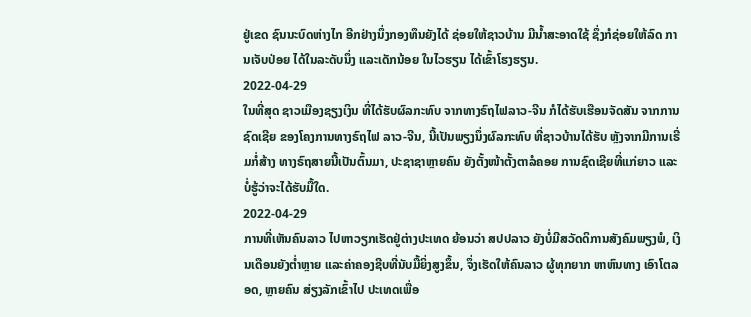ຢູ່ເຂດ ຊົນນະບົດຫ່າງໄກ ອີກຢ່າງນຶ່ງກອງທຶນຍັງໄດ້ ຊ່ອຍໃຫ້ຊາວບ້ານ ມີນ້ຳສະອາດໃຊ້ ຊຶ່ງກໍຊ່ອຍໃຫ້ລົດ ການເຈັບປ່ອຍ ໄດ້ໃນລະດັບນຶ່ງ ແລະເດັກນ້ອຍ ໃນໄວຮຽນ ໄດ້ເຂົ້າໂຮງຮຽນ.
2022-04-29
ໃນທີ່ສຸດ ຊາວເມືອງຊຽງເງິນ ທີ່ໄດ້ຮັບຜົລກະທົບ ຈາກທາງຣົຖໄຟລາວ-ຈີນ ກໍໄດ້ຮັບເຮືອນຈັດສັນ ຈາກການຊົດເຊີຍ ຂອງໂຄງການທາງຣົຖໄຟ ລາວ-ຈີນ, ນີ້ເປັນພຽງນຶ່ງຜົລກະທົບ ທີ່ຊາວບ້ານໄດ້ຮັບ ຫຼັງຈາກມີການເຣີ່ມກໍ່ສ້າງ ທາງຣົຖສາຍນີ້ເປັນຕົ້ນມາ, ປະຊາຊາຫຼາຍຄົນ ຍັງຕັ້ງໜ້າຕັ້ງຕາລໍຄອຍ ການຊົດເຊີຍທີ່ແກ່ຍາວ ແລະບໍ່ຮູ້ວ່າຈະໄດ້ຮັບມື້ໃດ.
2022-04-29
ການທີ່ເຫັນຄົນລາວ ໄປຫາວຽກເຮັດຢູ່ຕ່າງປະເທດ ຍ້ອນວ່າ ສປປລາວ ຍັງບໍ່ມີສວັດດິການສັງຄົມພຽງພໍ, ເງິນເດືອນຍັງຕ່ຳຫຼາຍ ແລະຄ່າຄອງຊີບທີ່ນັບມື້ຍິ່ງສູງຂຶ້ນ, ຈຶ່ງເຮັດໃຫ້ຄົນລາວ ຜູ້ທຸກຍາກ ຫາຫົນທາງ ເອົາໂຕລອດ, ຫຼາຍຄົນ ສ່ຽງລັກເຂົ້າໄປ ປະເທດເພື່ອ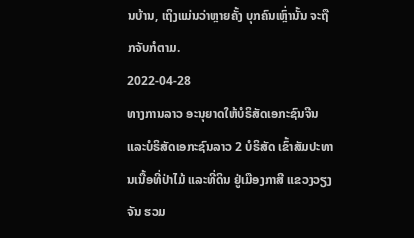ນບ້ານ, ເຖິງແມ່ນວ່າຫຼາຍຄັ້ງ ບຸກຄົນເຫຼົ່ານັ້ນ ຈະຖືກຈັບກໍຕາມ.
2022-04-28
ທາງການລາວ ອະນຸຍາດໃຫ້ບໍຣິສັດເອກະຊົນຈີນ ແລະບໍຣິສັດເອກະຊົນລາວ 2 ບໍຣິສັດ ເຂົ້າສັມປະທານເນື້ອທີ່ປ່າໄມ້ ແລະທີ່ດິນ ຢູ່ເມືອງກາສີ ແຂວງວຽງຈັນ ຮວມ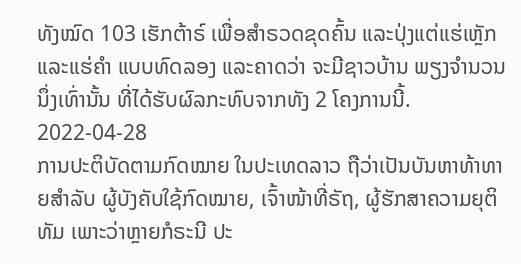ທັງໝົດ 103 ເຮັກຕ້າຣ໌ ເພື່ອສໍາຣວດຂຸດຄົ້ນ ແລະປຸ່ງແຕ່ແຮ່ເຫຼັກ ແລະແຮ່ຄໍາ ແບບທົດລອງ ແລະຄາດວ່າ ຈະມີຊາວບ້ານ ພຽງຈໍານວນນຶ່ງເທົ່ານັ້ນ ທີ່ໄດ້ຮັບຜົລກະທົບຈາກທັງ 2 ໂຄງການນີ້.
2022-04-28
ການປະຕິບັດຕາມກົດໝາຍ ໃນປະເທດລາວ ຖືວ່າເປັນບັນຫາທ້າທາຍສຳລັບ ຜູ້ບັງຄັບໃຊ້ກົດໝາຍ, ເຈົ້າໜ້າທີ່ຣັຖ, ຜູ້ຮັກສາຄວາມຍຸຕິທັມ ເພາະວ່າຫຼາຍກໍຣະນີ ປະ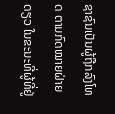ຊາຊົນເປັນຜູ້ຖືກລົງໂທດ ຕາມກົດໝາຍຝ່າຍດຽວ ໃນຂະນະທີ່ຜູ້ທີ່ຢູ່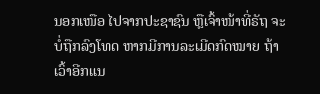ນອກເໜືອ ໄປຈາກປະຊາຊົນ ຫຼືເຈົ້າໜ້າທີ່ຣັຖ ຈະບໍ່ຖືກລົງໂທດ ຫາກມີການລະເມີດກົດໝາຍ ຖ້າເວົ້າອີກແນ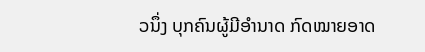ວນຶ່ງ ບຸກຄົນຜູ້ມີອຳນາດ ກົດໝາຍອາດ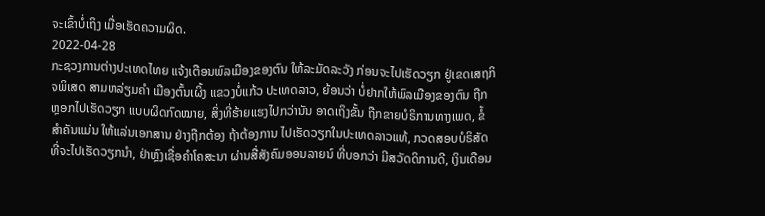ຈະເຂົ້າບໍ່ເຖິງ ເມື່ອເຮັດຄວາມຜິດ.
2022-04-28
ກະຊວງການຕ່າງປະເທດໄທຍ ແຈ້ງເຕືອນພົລເມືອງຂອງຕົນ ໃຫ້ລະມັດລະວັງ ກ່ອນຈະໄປເຮັດວຽກ ຢູ່ເຂດເສຖກິຈພິເສດ ສາມຫລ່ຽມຄໍາ ເມືອງຕົ້ນເຜິ້ງ ແຂວງບໍ່ແກ້ວ ປະເທດລາວ, ຍ້ອນວ່າ ບໍ່ຢາກໃຫ້ພົລເມືອງຂອງຕົນ ຖືກຫຼອກໄປເຮັດວຽກ ແບບຜິດກົດໝາຍ, ສິ່ງທີ່ຮ້າຍແຮງໄປກວ່ານັນ ອາດເຖິງຂັ້ນ ຖືກຂາຍບໍຣິການທາງເພດ, ຂໍ້ສຳຄັນແມ່ນ ໃຫ້ແລ່ນເອກສານ ຢ່າງຖືກຕ້ອງ ຖ້າຕ້ອງການ ໄປເຮັດວຽກໃນປະເທດລາວແທ້, ກວດສອບບໍຣິສັດ ທີ່ຈະໄປເຮັດວຽກນຳ, ຢ່າຫຼົງເຊື່ອຄຳໂຄສະນາ ຜ່ານສື່ສັງຄົມອອນລາຍນ໌ ທີ່ບອກວ່າ ມີສວັດດິການດີ, ເງິນເດືອນ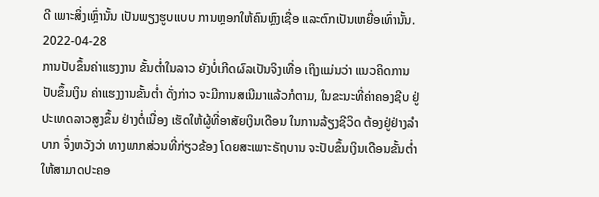ດີ ເພາະສິ່ງເຫຼົ່ານັ້ນ ເປັນພຽງຮູບແບບ ການຫຼອກໃຫ້ຄົນຫຼົງເຊື່ອ ແລະຕົກເປັນເຫຍື່ອເທົ່ານັ້ນ.
2022-04-28
ການປັບຂຶ້ນຄ່າແຮງງານ ຂັ້ນຕ່ຳໃນລາວ ຍັງບໍ່ເກີດຜົລເປັນຈິງເທື່ອ ເຖິງແມ່ນວ່າ ແນວຄິດການປັບຂຶ້ນເງິນ ຄ່າແຮງງານຂັ້ນຕ່ຳ ດັ່ງກ່າວ ຈະມີການສເນີມາແລ້ວກໍຕາມ, ໃນຂະນະທີ່ຄ່າຄອງຊີບ ຢູ່ປະເທດລາວສູງຂຶ້ນ ຢ່າງຕໍ່ເນື່ອງ ເຮັດໃຫ້ຜູ້ທີ່ອາສັຍເງິນເດືອນ ໃນການລ້ຽງຊີວິດ ຕ້ອງຢູ່ຢ່າງລຳບາກ ຈຶ່ງຫວັງວ່າ ທາງພາກສ່ວນທີ່ກ່ຽວຂ້ອງ ໂດຍສະເພາະຣັຖບານ ຈະປັບຂຶ້ນເງິນເດືອນຂັ້ນຕ່ຳ ໃຫ້ສາມາດປະຄອ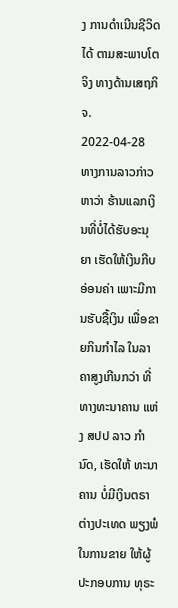ງ ການດຳເນີນຊີວິດໄດ້ ຕາມສະພາບໂຕຈິງ ທາງດ້ານເສຖກິຈ.
2022-04-28
ທາງການລາວກ່າວຫາວ່າ ຮ້ານແລກເງິນທີ່ບໍ່ໄດ້ຮັບອະນຸຍາ ເຮັດໃຫ້ເງິນກີບອ່ອນຄ່າ ເພາະມີການຮັບຊື້ເງິນ ເພື່ອຂາຍກິນກຳໄລ ໃນລາຄາສູງເກີນກວ່າ ທີ່ທາງທະນາຄານ ແຫ່ງ ສປປ ລາວ ກຳນົດ, ເຮັດໃຫ້ ທະນາຄານ ບໍ່ມີເງິນຕຣາຕ່າງປະເທດ ພຽງພໍໃນການຂາຍ ໃຫ້ຜູ້ປະກອບການ ທຸຣະ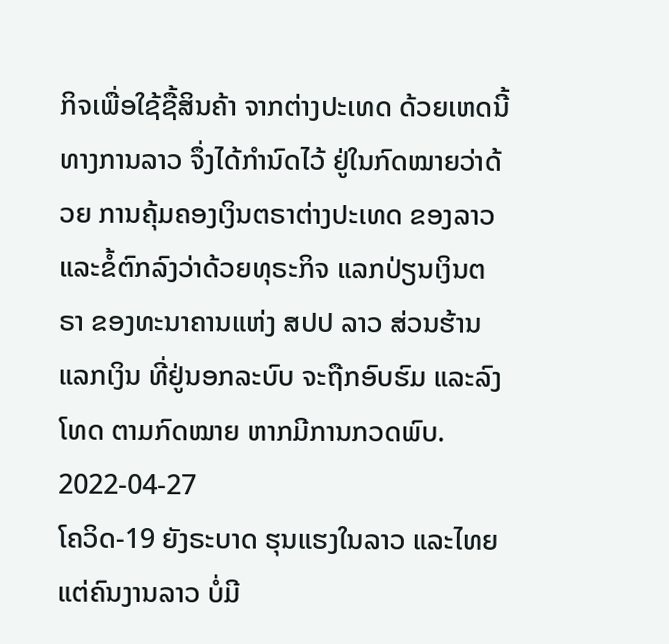ກິຈເພື່ອໃຊ້ຊື້ສິນຄ້າ ຈາກຕ່າງປະເທດ ດ້ວຍເຫດນີ້ ທາງການລາວ ຈຶ່ງໄດ້ກຳນົດໄວ້ ຢູ່ໃນກົດໝາຍວ່າດ້ວຍ ການຄຸ້ມຄອງເງິນຕຣາຕ່າງປະເທດ ຂອງລາວ ແລະຂໍ້ຕົກລົງວ່າດ້ວຍທຸຣະກິຈ ແລກປ່ຽນເງິນຕຣາ ຂອງທະນາຄານແຫ່ງ ສປປ ລາວ ສ່ວນຮ້ານແລກເງິນ ທີ່ຢູ່ນອກລະບົບ ຈະຖືກອົບຮົມ ແລະລົງໂທດ ຕາມກົດໝາຍ ຫາກມີການກວດພົບ.
2022-04-27
ໂຄວິດ-19 ຍັງຣະບາດ ຮຸນແຮງໃນລາວ ແລະໄທຍ ແຕ່ຄົນງານລາວ ບໍ່ມີ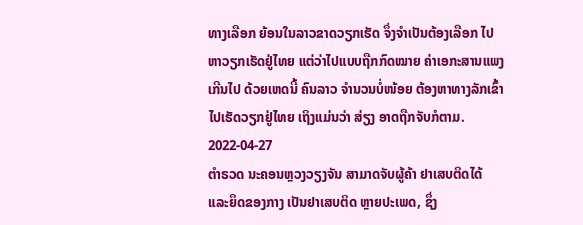ທາງເລືອກ ຍ້ອນໃນລາວຂາດວຽກເຮັດ ຈຶ່ງຈຳເປັນຕ້ອງເລືອກ ໄປຫາວຽກເຮັດຢູ່ໄທຍ ແຕ່ວ່າໄປແບບຖືກກົດໝາຍ ຄ່າເອກະສານແພງເກີນໄປ ດ້ວຍເຫດນີ້ ຄົນລາວ ຈຳນວນບໍ່ໜ້ອຍ ຕ້ອງຫາທາງລັກເຂົ້າ ໄປເຮັດວຽກຢູ່ໄທຍ ເຖິງແມ່ນວ່າ ສ່ຽງ ອາດຖືກຈັບກໍຕາມ.
2022-04-27
ຕຳຣວດ ນະຄອນຫຼວງວຽງຈັນ ສາມາດຈັບຜູ້ຄ້າ ຢາເສບຕິດໄດ້ ແລະຍຶດຂອງກາງ ເປັນຢາເສບຕິດ ຫຼາຍປະເພດ, ຊຶ່ງ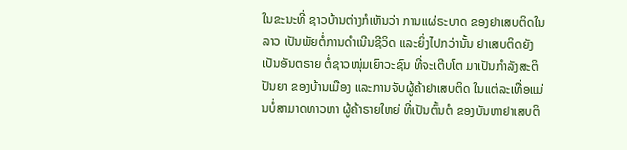ໃນຂະນະທີ່ ຊາວບ້ານຕ່າງກໍເຫັນວ່າ ການແຜ່ຣະບາດ ຂອງຢາເສບຕິດໃນລາວ ເປັນພັຍຕໍ່ການດຳເນີນຊີວິດ ແລະຍິ່ງໄປກວ່ານັ້ນ ຢາເສບຕິດຍັງເປັນອັນຕຣາຍ ຕໍ່ຊາວໜຸ່ມເຍົາວະຊົນ ທີ່ຈະເຕີບໂຕ ມາເປັນກຳລັງສະຕິປັນຍາ ຂອງບ້ານເມືອງ ແລະການຈັບຜູ້ຄ້າຢາເສບຕິດ ໃນແຕ່ລະເທື່ອແມ່ນບໍ່ສາມາດທາວຫາ ຜູ້ຄ້າຣາຍໃຫຍ່ ທີ່ເປັນຕົ້ນຕໍ ຂອງບັນຫາຢາເສບຕິ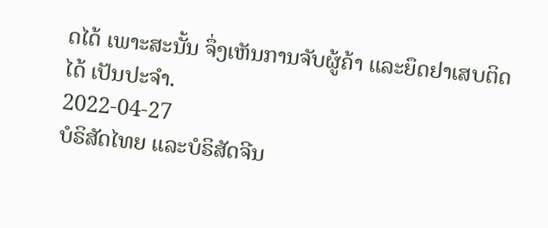ດໄດ້ ເພາະສະນັ້ນ ຈຶ່ງເຫັນການຈັບຜູ້ຄ້າ ແລະຍຶດຢາເສບຕິດໄດ້ ເປັນປະຈຳ.
2022-04-27
ບໍຣິສັດໄທຍ ແລະບໍຣິສັດຈີນ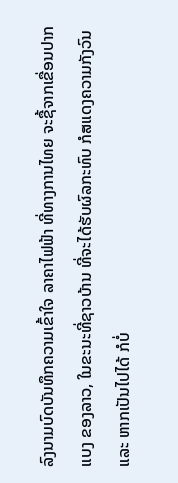ລົງນາມບົດບັນທຶກຄວາມເຂົ້າໃຈ ລາຄາໄຟຟ້າ ທີ່ທາງການໄທຍ ຈະຊື້ຈາກເຂື່ອນປາກແບງ ຂອງລາວ, ໃນຂະນະທີ່ຊາວບ້ານ ທີ່ຈະໄດ້ຮັບຜົລກະທົບ ກໍສແດງຄວາມກັງວົນ ແລະ ຫາກເປັນໄປໄດ້ ກໍບໍ່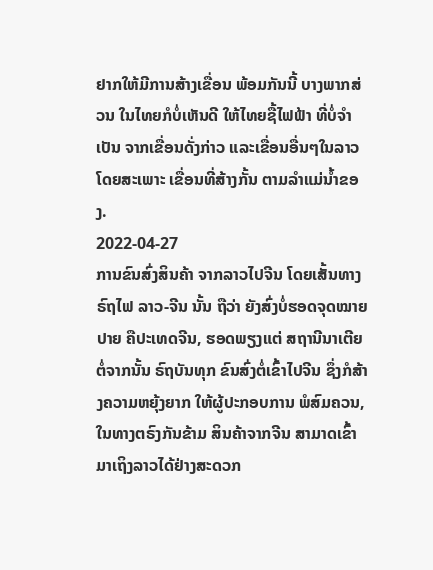ຢາກໃຫ້ມີການສ້າງເຂື່ອນ ພ້ອມກັນນີ້ ບາງພາກສ່ວນ ໃນໄທຍກໍບໍ່ເຫັນດີ ໃຫ້ໄທຍຊື້ໄຟຟ້າ ທີ່ບໍ່ຈຳເປັນ ຈາກເຂື່ອນດັ່ງກ່າວ ແລະເຂື່ອນອື່ນໆໃນລາວ ໂດຍສະເພາະ ເຂື່ອນທີ່ສ້າງກັ້ນ ຕາມລຳແມ່ນ້ຳຂອງ.
2022-04-27
ການຂົນສົ່ງສິນຄ້າ ຈາກລາວໄປຈີນ ໂດຍເສັ້ນທາງຣົຖໄຟ ລາວ-ຈີນ ນັ້ນ ຖືວ່າ ຍັງສົ່ງບໍ່ຮອດຈຸດໝາຍປາຍ ຄືປະເທດຈີນ, ຮອດພຽງແຕ່ ສຖານີນາເຕີຍ ຕໍ່ຈາກນັ້ນ ຣົຖບັນທຸກ ຂົນສົ່ງຕໍ່ເຂົ້າໄປຈີນ ຊຶ່ງກໍສ້າງຄວາມຫຍຸ້ງຍາກ ໃຫ້ຜູ້ປະກອບການ ພໍສົມຄວນ, ໃນທາງຕຣົງກັນຂ້າມ ສິນຄ້າຈາກຈີນ ສາມາດເຂົ້າມາເຖິງລາວໄດ້ຢ່າງສະດວກ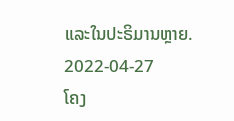ແລະໃນປະຣິມານຫຼາຍ.
2022-04-27
ໂຄງ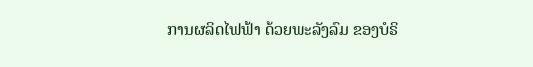ການຜລິດໄຟຟ້າ ດ້ວຍພະລັງລົມ ຂອງບໍຣິ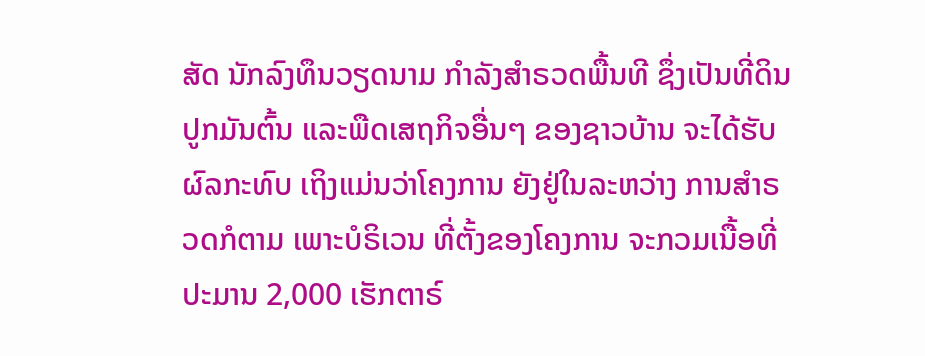ສັດ ນັກລົງທຶນວຽດນາມ ກຳລັງສຳຣວດພື້ນທີ ຊຶ່ງເປັນທີ່ດິນປູກມັນຕົ້ນ ແລະພືດເສຖກິຈອື່ນໆ ຂອງຊາວບ້ານ ຈະໄດ້ຮັບຜົລກະທົບ ເຖິງແມ່ນວ່າໂຄງການ ຍັງຢູ່ໃນລະຫວ່າງ ການສຳຣວດກໍຕາມ ເພາະບໍຣິເວນ ທີ່ຕັ້ງຂອງໂຄງການ ຈະກວມເນື້ອທີ່ ປະມານ 2,000 ເຮັກຕາຣ໌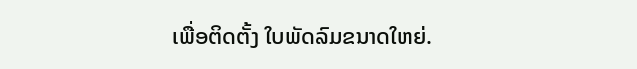ເພື່ອຕິດຕັ້ງ ໃບພັດລົມຂນາດໃຫຍ່.